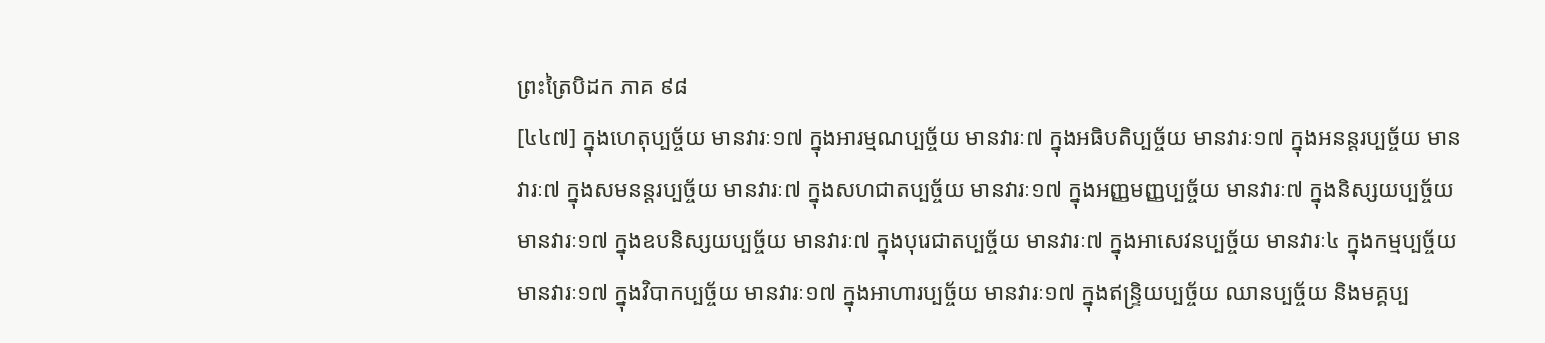ព្រះត្រៃបិដក ភាគ ៩៨
[៤៤៧] ក្នុងហេតុប្បច្ច័យ មានវារៈ១៧ ក្នុងអារម្មណប្បច្ច័យ មានវារៈ៧ ក្នុងអធិបតិប្បច្ច័យ មានវារៈ១៧ ក្នុងអនន្តរប្បច្ច័យ មានវារៈ៧ ក្នុងសមនន្តរប្បច្ច័យ មានវារៈ៧ ក្នុងសហជាតប្បច្ច័យ មានវារៈ១៧ ក្នុងអញ្ញមញ្ញប្បច្ច័យ មានវារៈ៧ ក្នុងនិស្សយប្បច្ច័យ មានវារៈ១៧ ក្នុងឧបនិស្សយប្បច្ច័យ មានវារៈ៧ ក្នុងបុរេជាតប្បច្ច័យ មានវារៈ៧ ក្នុងអាសេវនប្បច្ច័យ មានវារៈ៤ ក្នុងកម្មប្បច្ច័យ មានវារៈ១៧ ក្នុងវិបាកប្បច្ច័យ មានវារៈ១៧ ក្នុងអាហារប្បច្ច័យ មានវារៈ១៧ ក្នុងឥន្ទ្រិយប្បច្ច័យ ឈានប្បច្ច័យ និងមគ្គប្ប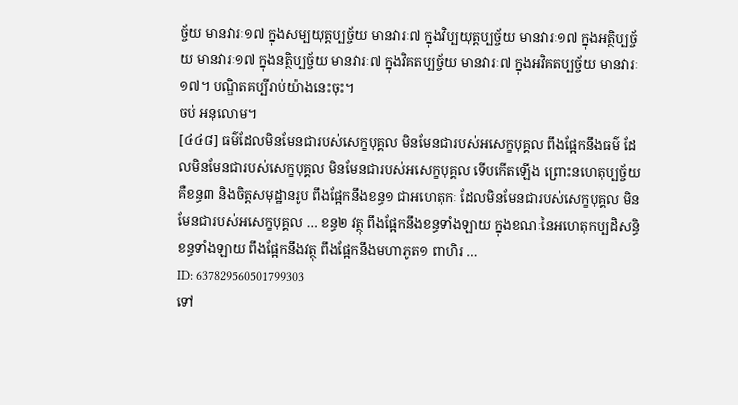ច្ច័យ មានវារៈ១៧ ក្នុងសម្បយុត្តប្បច្ច័យ មានវារៈ៧ ក្នុងវិប្បយុត្តប្បច្ច័យ មានវារៈ១៧ ក្នុងអត្ថិប្បច្ច័យ មានវារៈ១៧ ក្នុងនត្ថិប្បច្ច័យ មានវារៈ៧ ក្នុងវិគតប្បច្ច័យ មានវារៈ៧ ក្នុងអវិគតប្បច្ច័យ មានវារៈ១៧។ បណ្ឌិតគប្បីរាប់យ៉ាងនេះចុះ។
ចប់ អនុលោម។
[៤៤៨] ធម៌ដែលមិនមែនជារបស់សេក្ខបុគ្គល មិនមែនជារបស់អសេក្ខបុគ្គល ពឹងផ្អែកនឹងធម៌ ដែលមិនមែនជារបស់សេក្ខបុគ្គល មិនមែនជារបស់អសេក្ខបុគ្គល ទើបកើតឡើង ព្រោះនហេតុប្បច្ច័យ គឺខន្ធ៣ និងចិត្តសមុដ្ឋានរូប ពឹងផ្អែកនឹងខន្ធ១ ជាអហេតុកៈ ដែលមិនមែនជារបស់សេក្ខបុគ្គល មិនមែនជារបស់អសេក្ខបុគ្គល … ខន្ធ២ វត្ថុ ពឹងផ្អែកនឹងខន្ធទាំងឡាយ ក្នុងខណៈនៃអហេតុកប្បដិសន្ធិ ខន្ធទាំងឡាយ ពឹងផ្អែកនឹងវត្ថុ ពឹងផ្អែកនឹងមហាភូត១ ពាហិរ …
ID: 637829560501799303
ទៅ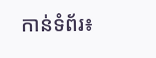កាន់ទំព័រ៖